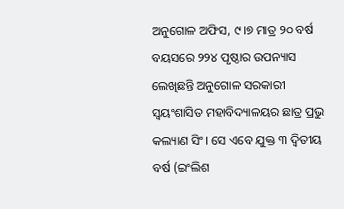ଅନୁଗୋଳ ଅଫିସ, ୯।୭ ମାତ୍ର ୨୦ ବର୍ଷ ବୟସରେ ୨୨୪ ପୃଷ୍ଠାର ଉପନ୍ୟାସ ଲେଖିଛନ୍ତି ଅନୁଗୋଳ ସରକାରୀ ସ୍ବୟଂଶାସିତ ମହାବିଦ୍ୟାଳୟର ଛାତ୍ର ପ୍ରଭୁ କଲ୍ୟାଣ ସିଂ। ସେ ଏବେ ଯୁକ୍ତ ୩ ଦ୍ୱିତୀୟ ବର୍ଷ (ଇଂଲିଶ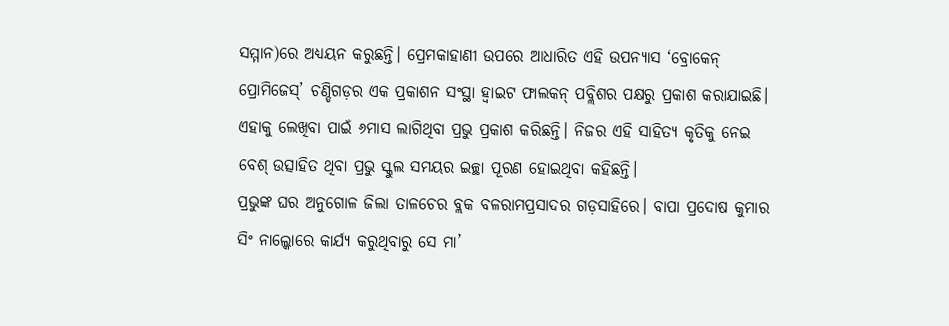ସମ୍ମାନ)ରେ ଅଧ୍ୟୟନ କରୁଛନ୍ତି। ପ୍ରେମକାହାଣୀ ଉପରେ ଆଧାରିତ ଏହି ଉପନ୍ୟାସ ‘ବ୍ରୋକେନ୍ ପ୍ରୋମିଜେସ୍’ ଚଣ୍ଡିଗଡ଼ର ଏକ ପ୍ରକାଶନ ସଂସ୍ଥା ହ୍ବାଇଟ ଫାଲକନ୍ ପବ୍ଲିଶର ପକ୍ଷରୁ ପ୍ରକାଶ କରାଯାଇଛି। ଏହାକୁ ଲେଖିବା ପାଇଁ ୬ମାସ ଲାଗିଥିବା ପ୍ରଭୁ ପ୍ରକାଶ କରିଛନ୍ତି। ନିଜର ଏହି ସାହିତ୍ୟ କୃତିକୁ ନେଇ ବେଶ୍ ଉତ୍ସାହିତ ଥିବା ପ୍ରଭୁ ସ୍କୁଲ ସମୟର ଇଚ୍ଛା ପୂରଣ ହୋଇଥିବା କହିଛନ୍ତି।
ପ୍ରଭୁଙ୍କ ଘର ଅନୁଗୋଳ ଜିଲା ତାଳଚେର ବ୍ଲକ ବଳରାମପ୍ରସାଦର ଗଡ଼ସାହିରେ। ବାପା ପ୍ରଦୋଷ କୁମାର ସିଂ ନାଲ୍କୋରେ କାର୍ଯ୍ୟ କରୁଥିବାରୁ ସେ ମା’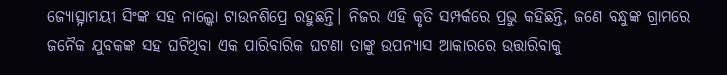ଜ୍ୟୋତ୍ସ୍ନାମୟୀ ସିଂଙ୍କ ସହ ନାଲ୍କୋ ଟାଉନଶିପ୍ରେ ରହୁଛନ୍ତି। ନିଜର ଏହି କୃତି ସମ୍ପର୍କରେ ପ୍ରଭୁ କହିଛନ୍ତି, ଜଣେ ବନ୍ଧୁଙ୍କ ଗ୍ରାମରେ ଜନୈକ ଯୁବକଙ୍କ ସହ ଘଟିଥିବା ଏକ ପାରିବାରିକ ଘଟଣା ତାଙ୍କୁ ଉପନ୍ୟାସ ଆକାରରେ ଉତ୍ତାରିବାକୁ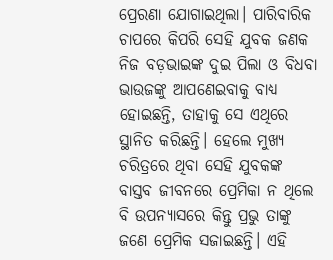ପ୍ରେରଣା ଯୋଗାଇଥିଲା। ପାରିବାରିକ ଚାପରେ କିପରି ସେହି ଯୁବକ ଜଣକ ନିଜ ବଡ଼ଭାଇଙ୍କ ଦୁଇ ପିଲା ଓ ବିଧବା ଭାଉଜଙ୍କୁ ଆପଣେଇବାକୁ ବାଧ୍ୟ ହୋଇଛନ୍ତି, ତାହାକୁ ସେ ଏଥିରେ ସ୍ଥାନିତ କରିଛନ୍ତି। ହେଲେ ମୁଖ୍ୟ ଚରିତ୍ରରେ ଥିବା ସେହି ଯୁବକଙ୍କ ବାସ୍ତବ ଜୀବନରେ ପ୍ରେମିକା ନ ଥିଲେ ବି ଉପନ୍ୟାସରେ କିନ୍ତୁ ପ୍ରଭୁ ତାଙ୍କୁ ଜଣେ ପ୍ରେମିକ ସଜାଇଛନ୍ତି। ଏହି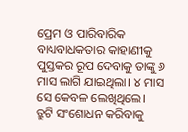ପ୍ରେମ ଓ ପାରିବାରିକ ବାଧ୍ୟବାଧକତାର କାହାଣୀକୁ ପୁସ୍ତକର ରୂପ ଦେବାକୁ ତାଙ୍କୁ ୬ ମାସ ଲାଗି ଯାଇଥିଲା। ୪ ମାସ ସେ କେବଳ ଲେଖିଥିଲେ। ତ୍ରୁଟି ସଂଶୋଧନ କରିବାକୁ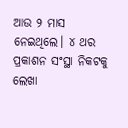ଆଉ ୨ ମାସ ନେଇଥିଲେ। ୪ ଥର ପ୍ରକାଶନ ସଂସ୍ଥା ନିକଟକୁ ଲେଖା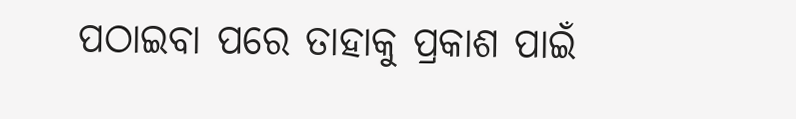ପଠାଇବା ପରେ ତାହାକୁ ପ୍ରକାଶ ପାଇଁ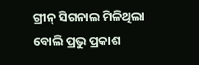ଗ୍ରୀନ୍ ସିଗନାଲ ମିଳିଥିଲା ବୋଲି ପ୍ରଭୁ ପ୍ରକାଶ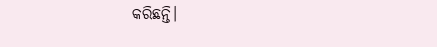କରିଛନ୍ତି।